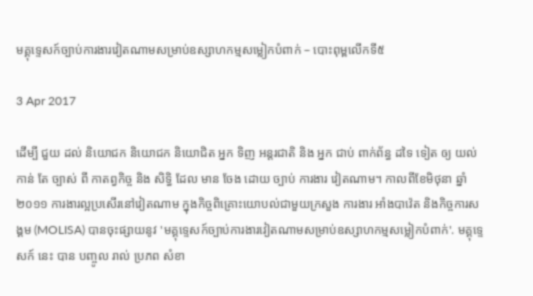មគ្គុទ្ទេសក៍ច្បាប់ការងារវៀតណាមសម្រាប់ឧស្សាហកម្មសម្លៀកបំពាក់ – បោះពុម្ពលើកទី៥

3 Apr 2017

ដើម្បី ជួយ ដល់ និយោជក និយោជក និយោជិត អ្នក ទិញ អន្តរជាតិ និង អ្នក ជាប់ ពាក់ព័ន្ធ ដទៃ ទៀត ឲ្យ យល់ កាន់ តែ ច្បាស់ ពី កាតព្វកិច្ច និង សិទ្ធិ ដែល មាន ចែង ដោយ ច្បាប់ ការងារ វៀតណាម។ កាលពីខែមិថុនា ឆ្នាំ២០១១ ការងារល្អប្រសើរនៅវៀតណាម ក្នុងកិច្ចពិគ្រោះយោបល់ជាមួយក្រសួង ការងារ អាំងបាវ៉េត និងកិច្ចការសង្គម (MOLISA) បានចុះផ្សាយនូវ 'មគ្គុទ្ទេសក៍ច្បាប់ការងារវៀតណាមសម្រាប់ឧស្សាហកម្មសម្លៀកបំពាក់'. មគ្គុទ្ទេសក៍ នេះ បាន បញ្ចូល រាល់ ប្រភព សំខា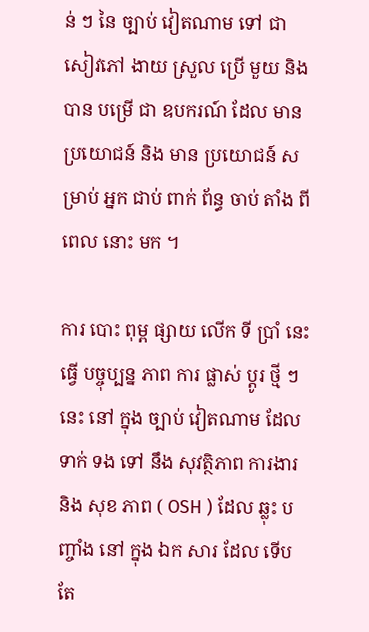ន់ ៗ នៃ ច្បាប់ វៀតណាម ទៅ ជា សៀវភៅ ងាយ ស្រួល ប្រើ មួយ និង បាន បម្រើ ជា ឧបករណ៍ ដែល មាន ប្រយោជន៍ និង មាន ប្រយោជន៍ សម្រាប់ អ្នក ជាប់ ពាក់ ព័ន្ធ ចាប់ តាំង ពី ពេល នោះ មក ។

ការ បោះ ពុម្ព ផ្សាយ លើក ទី ប្រាំ នេះ ធ្វើ បច្ចុប្បន្ន ភាព ការ ផ្លាស់ ប្តូរ ថ្មី ៗ នេះ នៅ ក្នុង ច្បាប់ វៀតណាម ដែល ទាក់ ទង ទៅ នឹង សុវត្ថិភាព ការងារ និង សុខ ភាព ( OSH ) ដែល ឆ្លុះ បញ្ចាំង នៅ ក្នុង ឯក សារ ដែល ទើប តែ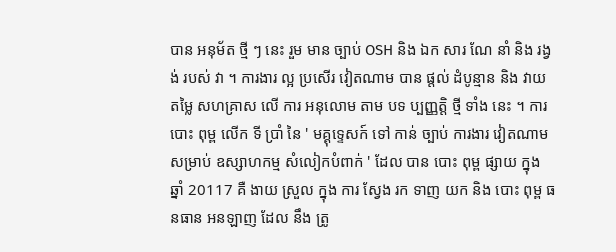បាន អនុម័ត ថ្មី ៗ នេះ រួម មាន ច្បាប់ OSH និង ឯក សារ ណែ នាំ និង រង្វង់ របស់ វា ។ ការងារ ល្អ ប្រសើរ វៀតណាម បាន ផ្តល់ ដំបូន្មាន និង វាយ តម្លៃ សហគ្រាស លើ ការ អនុលោម តាម បទ ប្បញ្ញត្តិ ថ្មី ទាំង នេះ ។ ការ បោះ ពុម្ព លើក ទី ប្រាំ នៃ ' មគ្គុទ្ទេសក៍ ទៅ កាន់ ច្បាប់ ការងារ វៀតណាម សម្រាប់ ឧស្សាហកម្ម សំលៀកបំពាក់ ' ដែល បាន បោះ ពុម្ព ផ្សាយ ក្នុង ឆ្នាំ 20117 គឺ ងាយ ស្រួល ក្នុង ការ ស្វែង រក ទាញ យក និង បោះ ពុម្ព ធនធាន អនឡាញ ដែល នឹង ត្រូ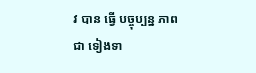វ បាន ធ្វើ បច្ចុប្បន្ន ភាព ជា ទៀងទា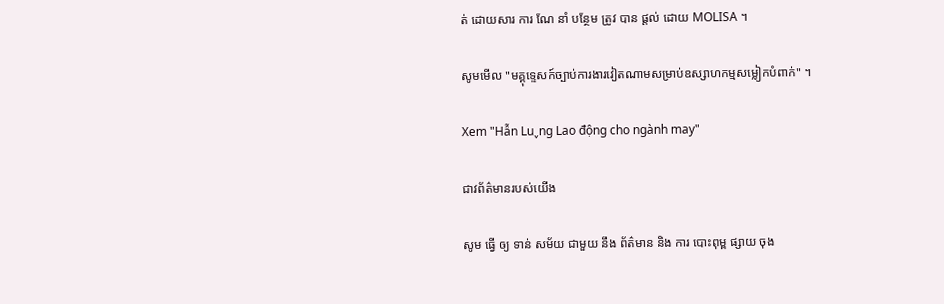ត់ ដោយសារ ការ ណែ នាំ បន្ថែម ត្រូវ បាន ផ្តល់ ដោយ MOLISA ។

សូមមើល "មគ្គុទ្ទេសក៍ច្បាប់ការងារវៀតណាមសម្រាប់ឧស្សាហកម្មសម្លៀកបំពាក់" ។

Xem "Hẫn Lu˯ng Lao động cho ngành may"

ជាវព័ត៌មានរបស់យើង

សូម ធ្វើ ឲ្យ ទាន់ សម័យ ជាមួយ នឹង ព័ត៌មាន និង ការ បោះពុម្ព ផ្សាយ ចុង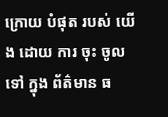ក្រោយ បំផុត របស់ យើង ដោយ ការ ចុះ ចូល ទៅ ក្នុង ព័ត៌មាន ធ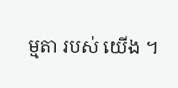ម្មតា របស់ យើង ។